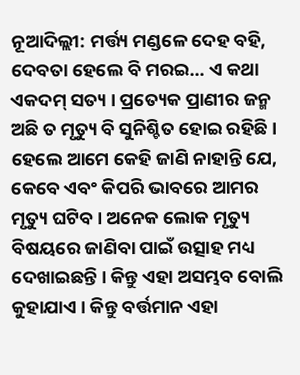ନୂଆଦିଲ୍ଲୀ: ମର୍ତ୍ତ୍ୟ ମଣ୍ଡଳେ ଦେହ ବହି, ଦେବତା ହେଲେ ବି ମରଇ… ଏ କଥା ଏକଦମ୍ ସତ୍ୟ । ପ୍ରତ୍ୟେକ ପ୍ରାଣୀର ଜନ୍ମ ଅଛି ତ ମୃତ୍ୟୁ ବି ସୁନିଶ୍ଚିତ ହୋଇ ରହିଛି । ହେଲେ ଆମେ କେହି ଜାଣି ନାହାନ୍ତି ଯେ, କେବେ ଏବଂ କିପରି ଭାବରେ ଆମର ମୃତ୍ୟୁ ଘଟିବ । ଅନେକ ଲୋକ ମୃତ୍ୟୁ ବିଷୟରେ ଜାଣିବା ପାଇଁ ଉତ୍ସାହ ମଧ୍ୟ ଦେଖାଇଛନ୍ତି । କିନ୍ତୁ ଏହା ଅସମ୍ଭବ ବୋଲି କୁହାଯାଏ । କିନ୍ତୁ ବର୍ତ୍ତମାନ ଏହା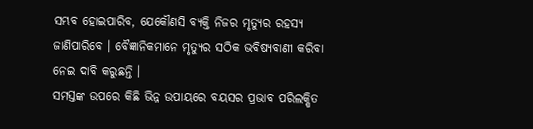ସମ୍ଭବ ହୋଇପାରିବ, ଯେକୌଣସି ବ୍ୟକ୍ତି ନିଜର ମୃତ୍ୟୁର ରହସ୍ୟ ଜାଣିପାରିବେ । ବୈଜ୍ଞାନିକମାନେ ମୃତ୍ୟୁର ସଠିକ ଭବିଷ୍ୟବାଣୀ କରିବା ନେଇ ଦାବି କରୁଛନ୍ତି ।
ସମସ୍ତଙ୍କ ଉପରେ କିଛି ଭିନ୍ନ ଉପାୟରେ ବୟସର ପ୍ରଭାବ ପରିଲକ୍ଷିତ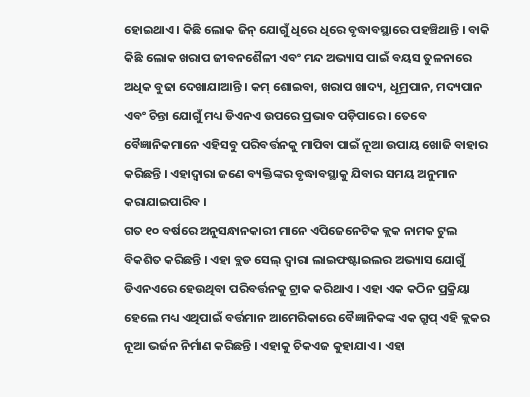ହୋଇଥାଏ । କିଛି ଲୋକ ଜିନ୍ ଯୋଗୁଁ ଧିରେ ଧିରେ ବୃଦ୍ଧାବସ୍ଥାରେ ପହଞ୍ଚିଥାନ୍ତି । ବାକି କିଛି ଲୋକ ଖରାପ ଜୀବନଶୈଳୀ ଏବଂ ମନ୍ଦ ଅଭ୍ୟାସ ପାଇଁ ବୟସ ତୁଳନାରେ ଅଧିକ ବୁଢା ଦେଖାଯାଆନ୍ତି । କମ୍ ଶୋଇବା, ଖରାପ ଖାଦ୍ୟ, ଧୂମ୍ରପାନ, ମଦ୍ୟପାନ ଏବଂ ଚିନ୍ତା ଯୋଗୁଁ ମଧ୍ୟ ଡିଏନଏ ଉପରେ ପ୍ରଭାବ ପଡ଼ିପାରେ । ତେବେ ବୈଜ୍ଞାନିକମାନେ ଏହିସବୁ ପରିବର୍ତ୍ତନକୁ ମାପିବା ପାଇଁ ନୂଆ ଉପାୟ ଖୋଜି ବାହାର କରିଛନ୍ତି । ଏହାଦ୍ୱାରା ଜଣେ ବ୍ୟକ୍ତିଙ୍କର ବୃଦ୍ଧାବସ୍ଥାକୁ ଯିବାର ସମୟ ଅନୁମାନ କରାଯାଇପାରିବ ।
ଗତ ୧୦ ବର୍ଷରେ ଅନୁସନ୍ଧାନକାରୀ ମାନେ ଏପିଜେନେଟିକ କ୍ଲକ ନାମକ ଟୁଲ ବିକଶିତ କରିଛନ୍ତି । ଏହା ବ୍ଲଡ ସେଲ୍ ଦ୍ୱାରା ଲାଇଫଷ୍ଟାଇଲର ଅଭ୍ୟାସ ଯୋଗୁଁ ଡିଏନଏରେ ହେଉଥିବା ପରିବର୍ତ୍ତନକୁ ଟ୍ରାକ କରିଥାଏ । ଏହା ଏକ କଠିନ ପ୍ରକ୍ରିୟା ହେଲେ ମଧ୍ୟ ଏଥିପାଇଁ ବର୍ତ୍ତମାନ ଆମେରିକାରେ ବୈଜ୍ଞାନିକଙ୍କ ଏକ ଗ୍ରୁପ୍ ଏହି କ୍ଲକର ନୂଆ ଭର୍ଜନ ନିର୍ମାଣ କରିଛନ୍ତି । ଏହାକୁ ଚିକଏଜ କୁହାଯାଏ । ଏହା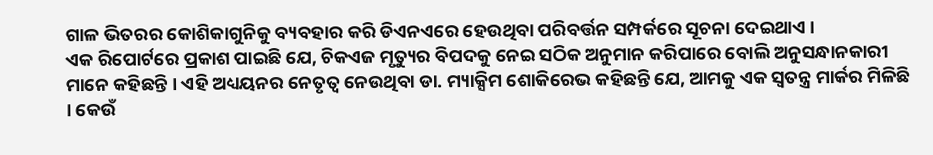ଗାଳ ଭିତରର କୋଶିକାଗୁନିକୁ ବ୍ୟବହାର କରି ଡିଏନଏରେ ହେଉଥିବା ପରିବର୍ତ୍ତନ ସମ୍ପର୍କରେ ସୂଚନା ଦେଇଥାଏ ।
ଏକ ରିପୋର୍ଟରେ ପ୍ରକାଶ ପାଇଛି ଯେ, ଚିକଏଜ ମୃତ୍ୟୁର ବିପଦକୁ ନେଇ ସଠିକ ଅନୁମାନ କରିପାରେ ବୋଲି ଅନୁସନ୍ଧାନକାରୀ ମାନେ କହିଛନ୍ତି । ଏହି ଅଧ୍ୟୟନର ନେତୃତ୍ୱ ନେଉଥିବା ଡା. ମ୍ୟାକ୍ସିମ ଶୋକିରେଭ କହିଛନ୍ତି ଯେ, ଆମକୁ ଏକ ସ୍ୱତନ୍ତ୍ର ମାର୍କର ମିଳିଛି । କେଉଁ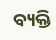ବ୍ୟକ୍ତି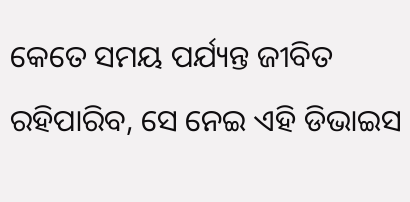କେତେ ସମୟ ପର୍ଯ୍ୟନ୍ତ ଜୀବିତ ରହିପାରିବ, ସେ ନେଇ ଏହି ଡିଭାଇସ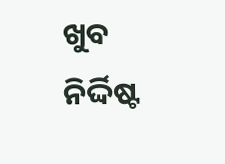ଖୁବ ନିର୍ଦ୍ଦିଷ୍ଟ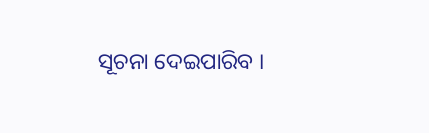ସୂଚନା ଦେଇପାରିବ ।